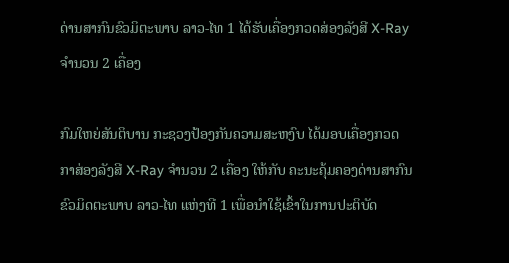ດ່ານສາກົນຂົວມິຕະພາບ ລາວ-ໄທ 1 ໄດ້ຮັບເຄື່ອງກວດສ່ອງລັງສີ X-Ray ຈໍານວນ 2 ເຄື່ອງ

ກົມໃຫຍ່ສັນຕິບານ ກະຊວງປ້ອງກັນຄວາມສະຫງົບ ໄດ້ມອບເຄື່ອງກວດ ກາສ່ອງລັງສີ X-Ray ຈໍານວນ 2 ເຄື່ອງ ໃຫ້ກັບ ຄະນະຄຸ້ມຄອງດ່ານສາກົນ ຂົວມິດຕະພາບ ລາວ-ໄທ ແຫ່ງທີ 1 ເພື່ອນຳໃຊ້ເຂົ້າໃນການປະຕິບັດ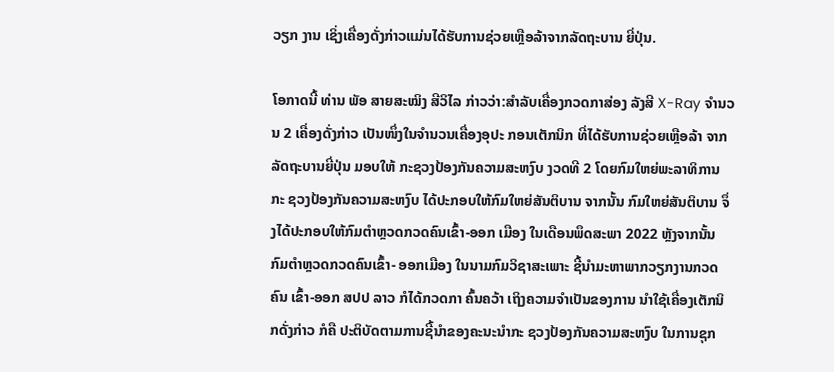ວຽກ ງານ ເຊິ່ງເຄື່ອງດັ່ງກ່າວແມ່ນໄດ້ຮັບການຊ່ວຍເຫຼືອລ້າຈາກລັດຖະບານ ຍີ່ປຸ່ນ.

ໂອກາດນີ້ ທ່ານ ພັອ ສາຍສະໝິງ ສີວິໄລ ກ່າວວ່າ:ສໍາລັບເຄື່ອງກວດກາສ່ອງ ລັງສີ X-Ray ຈໍານວນ 2 ເຄື່ອງດັ່ງກ່າວ ເປັນໜຶ່ງໃນຈໍານວນເຄື່ອງອຸປະ ກອນເຕັກນິກ ທີ່ໄດ້ຮັບການຊ່ວຍເຫຼືອລ້າ ຈາກລັດຖະບານຍີ່ປຸ່ນ ມອບໃຫ້ ກະຊວງປ້ອງກັນຄວາມສະຫງົບ ງວດທີ 2 ໂດຍກົມໃຫຍ່ພະລາທິການ ກະ ຊວງປ້ອງກັນຄວາມສະຫງົບ ໄດ້ປະກອບໃຫ້ກົມໃຫຍ່ສັນຕິບານ ຈາກນັ້ນ ກົມໃຫຍ່ສັນຕິບານ ຈຶ່ງໄດ້ປະກອບໃຫ້ກົມຕໍາຫຼວດກວດຄົນເຂົ້າ-ອອກ ເມືອງ ໃນເດືອນພຶດສະພາ 2022 ຫຼັງຈາກນັ້ນ ກົມຕໍາຫຼວດກວດຄົນເຂົ້າ- ອອກເມືອງ ໃນນາມກົມວິຊາສະເພາະ ຊີ້ນໍາມະຫາພາກວຽກງານກວດຄົນ ເຂົ້າ-ອອກ ສປປ ລາວ ກໍໄດ້ກວດກາ ຄົ້ນຄວ້າ ເຖິງຄວາມຈໍາເປັນຂອງການ ນໍາໃຊ້ເຄື່ອງເຕັກນິກດັ່ງກ່າວ ກໍຄື ປະຕິບັດຕາມການຊີ້ນໍາຂອງຄະນະນໍາກະ ຊວງປ້ອງກັນຄວາມສະຫງົບ ໃນການຊຸກ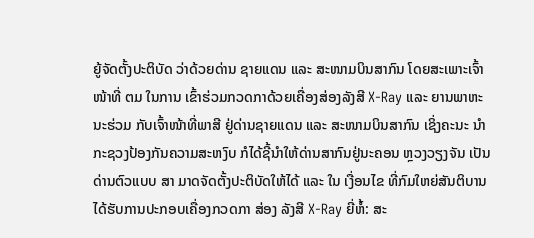ຍູ້ຈັດຕັ້ງປະຕິບັດ ວ່າດ້ວຍດ່ານ ຊາຍແດນ ແລະ ສະໜາມບິນສາກົນ ໂດຍສະເພາະເຈົ້າໜ້າທີ່ ຕມ ໃນການ ເຂົ້າຮ່ວມກວດກາດ້ວຍເຄື່ອງສ່ອງລັງສີ X-Ray ແລະ ຍານພາຫະນະຮ່ວມ ກັບເຈົ້າໜ້າທີ່ພາສີ ຢູ່ດ່ານຊາຍແດນ ແລະ ສະໜາມບິນສາກົນ ເຊິ່ງຄະນະ ນໍາ ກະຊວງປ້ອງກັນຄວາມສະຫງົບ ກໍໄດ້ຊີ້ນໍາໃຫ້ດ່ານສາກົນຢູ່ນະຄອນ ຫຼວງວຽງຈັນ ເປັນດ່ານຕົວແບບ ສາ ມາດຈັດຕັ້ງປະຕິບັດໃຫ້ໄດ້ ແລະ ໃນ ເງື່ອນໄຂ ທີ່ກົມໃຫຍ່ສັນຕິບານ ໄດ້ຮັບການປະກອບເຄື່ອງກວດກາ ສ່ອງ ລັງສີ X-Ray ຍີ່ຫໍ້: ສະ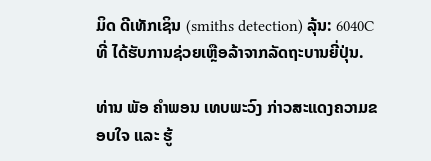ມິດ ດີເທັກເຊິນ (smiths detection) ລຸ້ນ: 6040C ທີ່ ໄດ້ຮັບການຊ່ວຍເຫຼືອລ້າຈາກລັດຖະບານຍີ່ປຸ່ນ.

ທ່ານ ພັອ ຄໍາພອນ ເທບພະວົງ ກ່າວສະແດງຄວາມຂອບໃຈ ແລະ ຮູ້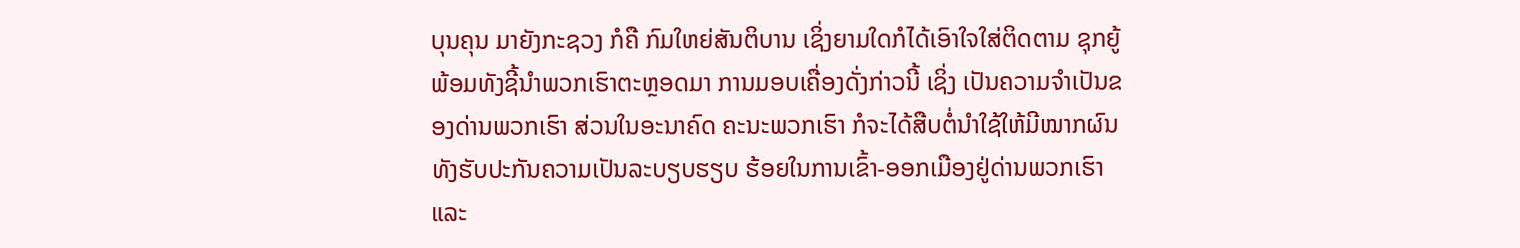ບຸນຄຸນ ມາຍັງກະຊວງ ກໍຄື ກົມໃຫຍ່ສັນຕິບານ ເຊິ່ງຍາມໃດກໍໄດ້ເອົາໃຈໃສ່ຕິດຕາມ ຊຸກຍູ້ ພ້ອມທັງຊີ້ນໍາພວກເຮົາຕະຫຼອດມາ ການມອບເຄື່ອງດັ່ງກ່າວນີ້ ເຊິ່ງ ເປັນຄວາມຈໍາເປັນຂອງດ່ານພວກເຮົາ ສ່ວນໃນອະນາຄົດ ຄະນະພວກເຮົາ ກໍຈະໄດ້ສືບຕໍ່ນໍາໃຊ້ໃຫ້ມີໝາກຜົນ ທັງຮັບປະກັນຄວາມເປັນລະບຽບຮຽບ ຮ້ອຍໃນການເຂົ້າ-ອອກເມືອງຢູ່ດ່ານພວກເຮົາ ແລະ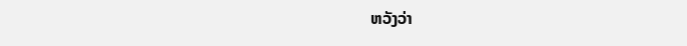ຫວັງວ່າ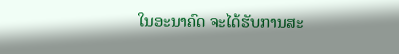ໃນອະນາຄົດ ຈະໄດ້ຮັບການສະ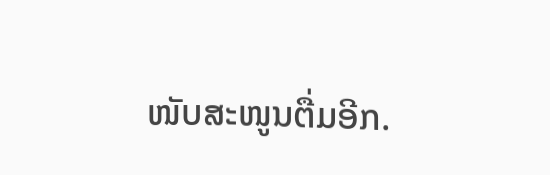ໜັບສະໜູນຕື່ມອີກ.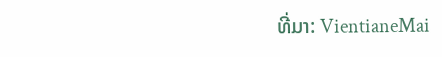ທີ່ມາ: VientianeMai